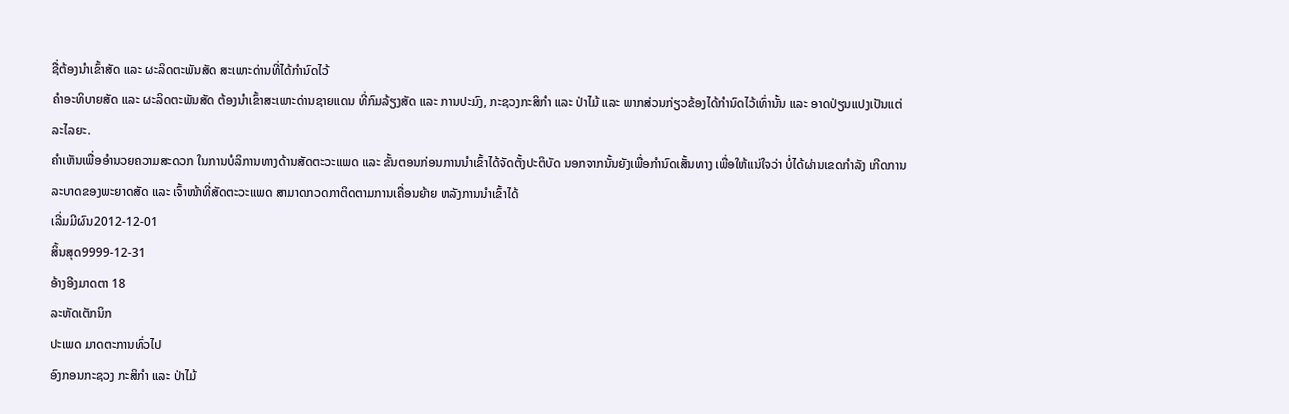ຊື່ຕ້ອງນຳເຂົ້າສັດ ແລະ ຜະລິດຕະພັນສັດ ສະເພາະດ່ານທີ່ໄດ້ກຳນົດໄວ້
ຄຳອະທິບາຍສັດ ແລະ ຜະລິດຕະພັນສັດ ຕ້ອງນຳເຂົ້າສະເພາະດ່ານຊາຍແດນ ທີ່ກົມລ້ຽງສັດ ແລະ ການປະມົງ, ກະຊວງກະສິກຳ ແລະ ປ່າໄມ້ ແລະ ພາກສ່ວນກ່ຽວຂ້ອງໄດ້ກໍານົດໄວ້ເທົ່ານັ້ນ ແລະ ອາດປ່ຽນແປງເປັນແຕ່ລະໄລຍະ.
ຄຳເຫັນເພື່ອອຳນວຍຄວາມສະດວກ ໃນການບໍລິການທາງດ້ານສັດຕະວະແພດ ແລະ ຂັ້ນຕອນກ່ອນການນຳເຂົ້າໄດ້ຈັດຕັ້ງປະຕິບັດ ນອກຈາກນັ້ນຍັງເພື່ອກຳນົດເສັ້ນທາງ ເພື່ອໃຫ້ແນ່ໃຈວ່າ ບໍ່ໄດ້ຜ່ານເຂດກຳລັງ ເກີດການລະບາດຂອງພະຍາດສັດ ແລະ ເຈົ້າໜ້າທີ່ສັດຕະວະແພດ ສາມາດກວດກາຕິດຕາມການເຄື່ອນຍ້າຍ ຫລັງການນຳເຂົ້າໄດ້
ເລີ່ມມີຜົນ2012-12-01
ສິ້ນສຸດ9999-12-31
ອ້າງອີງມາດຕາ 18
ລະຫັດເຕັກນິກ
ປະເພດ ມາດຕະການທົ່ວໄປ
ອົງກອນກະຊວງ ກະສິກຳ ແລະ ປ່າໄມ້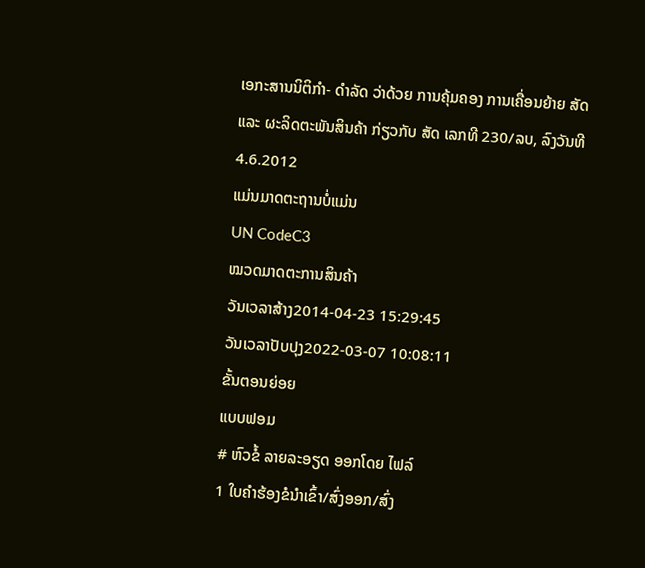ເອກະສານນິຕິກຳ- ດໍາລັດ ວ່າດ້ວຍ ການຄຸ້ມຄອງ ການເຄື່ອນຍ້າຍ ສັດ ແລະ ຜະລິດຕະພັນສິນຄ້າ ກ່ຽວກັບ ສັດ ເລກທີ 230/ລບ, ລົງວັນທີ 4.6.2012
ແມ່ນມາດຕະຖານບໍ່ແມ່ນ
UN CodeC3
ໝວດມາດຕະການສິນຄ້າ
ວັນເວລາສ້າງ2014-04-23 15:29:45
ວັນເວລາປັບປຸງ2022-03-07 10:08:11
ຂັ້ນຕອນຍ່ອຍ
ແບບຟອມ
# ຫົວຂໍ້ ລາຍລະອຽດ ອອກໂດຍ ໄຟລ໌
1 ໃບຄຳຮ້ອງຂໍນຳເຂົ້າ/ສົ່ງອອກ/ສົ່ງ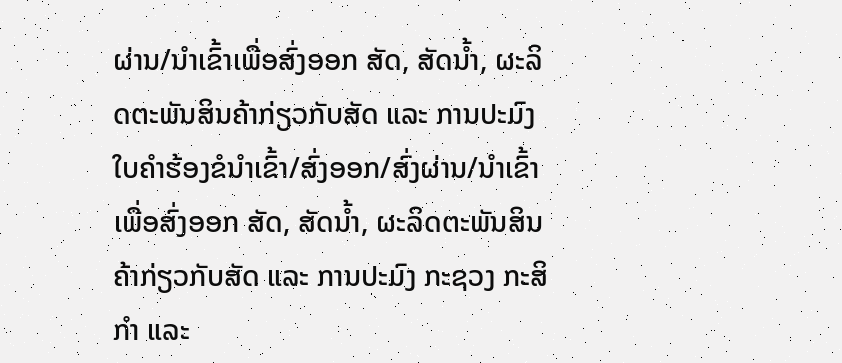ຜ່ານ/ນຳເຂົ້າເພື່ອສົ່ງອອກ ສັດ, ສັດນ້ຳ, ຜະລິດຕະພັນສິນຄ້າກ່ຽວກັບສັດ ແລະ ການປະມົງ ໃບຄຳຮ້ອງຂໍນຳເຂົ້າ/ສົ່ງອອກ/ສົ່ງຜ່ານ/ນຳເຂົ້າເພື່ອສົ່ງອອກ ສັດ, ສັດນ້ຳ, ຜະລິດຕະພັນສິນຄ້າກ່ຽວກັບສັດ ແລະ ການປະມົງ ກະຊວງ ກະສິກຳ ແລະ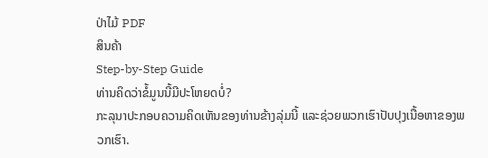ປ່າໄມ້ PDF
ສິນຄ້າ
Step-by-Step Guide
ທ່ານຄິດວ່າຂໍ້ມູນນີ້ມີປະໂຫຍດບໍ່?
ກະລຸນາປະກອບຄວາມຄິດເຫັນຂອງທ່ານຂ້າງລຸ່ມນີ້ ແລະຊ່ວຍພວກເຮົາປັບປຸງເນື້ອຫາຂອງພວກເຮົາ.